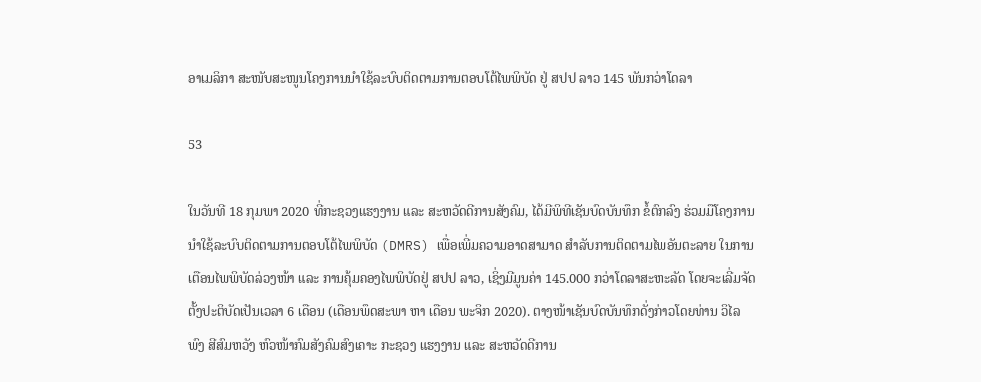ອາເມລິກາ ສະໜັບສະໜູນໂຄງການນຳໃຊ້ລະບົບຕິດຕາມການຕອບໂຕ້ໄພພິບັດ ຢູ່ ສປປ ລາວ 145 ພັນກວ່າໂດລາ

53

ໃນວັນທີ 18 ກຸມພາ 2020 ທີ່ກະຊວງແຮງງານ ແລະ ສະຫວັດດີການສັງຄົມ, ໄດ້ມີພິທີເຊັນບົດບັນທຶກ ຂໍ້ຕົກລົງ ຮ່ວມມືໂຄງການ ນຳໃຊ້ລະບົບຕິດຕາມການຕອບໂຕ້ໄພພິບັດ (DMRS) ເພື່ອເພີ່ມຄວາມອາດສາມາດ ສຳລັບການຕິດຕາມໄພອັນຕະລາຍ ໃນການເຕືອນໄພພິບັດລ່ວງໜ້າ ແລະ ການຄຸ້ມຄອງໄພພິບັດຢູ່ ສປປ ລາວ, ເຊິ່ງມີມູນຄ່າ 145.000 ກວ່າໂດລາສະຫະລັດ ໂດຍຈະເລີ່ມຈັດຕັ້ງປະຕິບັດເປັນເວລາ 6 ເດືອນ (ເດືອນພຶດສະພາ ຫາ ເດືອນ ພະຈິກ 2020). ຕາງໜ້າເຊັນບົດບັນທຶກດັ່ງກ່າວໂດຍທ່ານ ວິໄລພົງ ສີສົມຫວັງ ຫົວໜ້າກົມສັງຄົມສົງເຄາະ ກະຊວງ ແຮງງານ ແລະ ສະຫວັດດີການ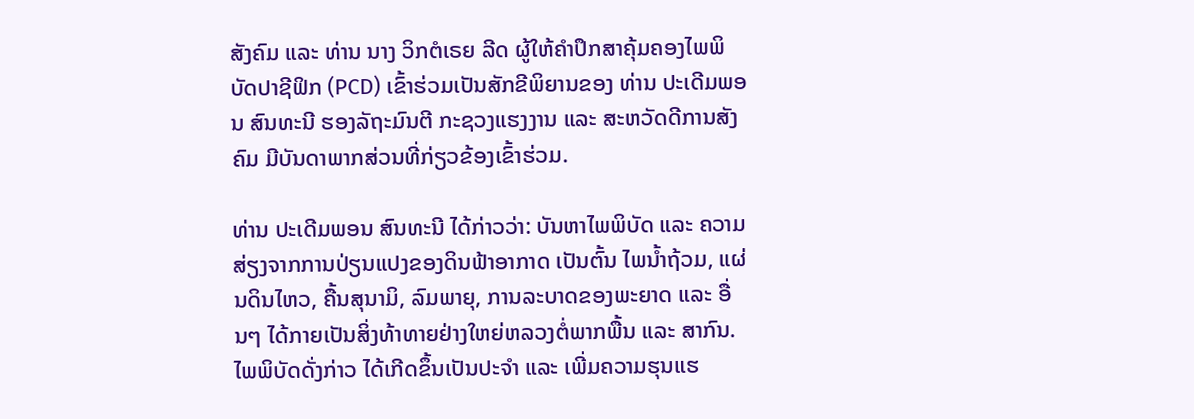ສັງຄົມ ແລະ ທ່ານ ນາງ ວິກຕໍເຣຍ ລີດ ຜູ້ໃຫ້ຄຳປຶກສາຄຸ້ມຄອງໄພພິບັດປາຊີຟິກ (PCD) ເຂົ້າຮ່ວມເປັນສັກຂີພິຍານຂອງ ທ່ານ ປະເດີມພອນ ສົນທະນີ ຮອງລັຖະມົນຕີ ກະຊວງແຮງງານ ແລະ ສະຫວັດດີການສັງຄົມ ມີບັນດາພາກສ່ວນທີ່ກ່ຽວຂ້ອງເຂົ້າຮ່ວມ.

ທ່ານ ປະເດີມພອນ ສົນທະນີ ໄດ້ກ່າວວ່າ: ບັນຫາໄພພິບັດ ແລະ ຄວາມສ່ຽງຈາກການປ່ຽນແປງຂອງດິນຟ້າອາກາດ ເປັນຕົ້ນ ໄພນ້ຳຖ້ວມ, ແຜ່ນດິນໄຫວ, ຄື້ນສຸນາມິ, ລົມພາຍຸ, ການລະບາດຂອງພະຍາດ ແລະ ອື່ນໆ ໄດ້ກາຍເປັນສິ່ງທ້າທາຍຢ່າງໃຫຍ່ຫລວງຕໍ່ພາກພື້ນ ແລະ ສາກົນ. ໄພພິບັດດັ່ງກ່າວ ໄດ້ເກີດຂຶ້ນເປັນປະຈຳ ແລະ ເພີ່ມຄວາມຮຸນແຮ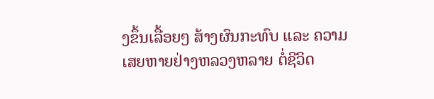ງຂຶ້ນເລື້ອຍໆ ສ້າງຜົນກະທົບ ແລະ ຄວາມເສຍຫາຍຢ່າງຫລວງຫລາຍ ຕໍ່ຊີວິດ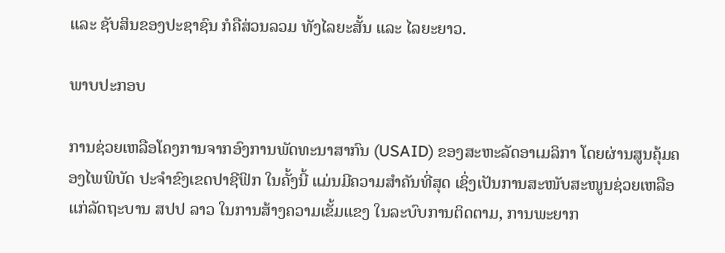ແລະ ຊັບສິນຂອງປະຊາຊົນ ກໍຄືສ່ວນລວມ ທັງໄລຍະສັ້ນ ແລະ ໄລຍະຍາວ.

ພາບປະກອບ

ການຊ່ວຍເຫລືອໂຄງການຈາກອົງການພັດທະນາສາກົນ (USAID) ຂອງສະຫະລັດອາເມລິກາ ໂດຍຜ່ານສູນຄຸ້ມຄອງໄພພິບັດ ປະຈຳຂົງເຂດປາຊີຟິກ ໃນຄັ້ງນີ້ ແມ່ນມີຄວາມສຳຄັນທີ່ສຸດ ເຊິ່ງເປັນການສະໜັບສະໜູນຊ່ວຍເຫລືອແກ່ລັດຖະບານ ສປປ ລາວ ໃນການສ້າງຄວາມເຂັ້ມແຂງ ໃນລະບົບການຕິດຕາມ, ການພະຍາກ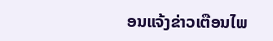ອນແຈ້ງຂ່າວເຕືອນໄພ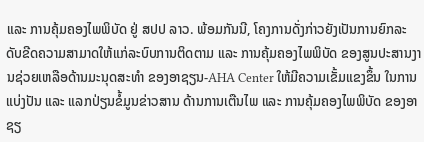ແລະ ການຄຸ້ມຄອງໄພພິບັດ ຢູ່ ສປປ ລາວ. ພ້ອມກັນນີ, ໂຄງການດັ່ງກ່າວຍັງເປັນການຍົກລະດັບຂີດຄວາມສາມາດໃຫ້ແກ່ລະບົບການຕິດຕາມ ແລະ ການຄຸ້ມຄອງໄພພິບັດ ຂອງສູນປະສານງານຊ່ວຍເຫລືອດ້ານມະນຸດສະທຳ ຂອງອາຊຽນ-AHA Center ໃຫ້ມີຄວາມເຂັ້ມແຂງຂຶ້ນ ໃນການແບ່ງປັນ ແລະ ແລກປ່ຽນຂໍ້ມູນຂ່າວສານ ດ້ານການເຕືນໄພ ແລະ ການຄຸ້ມຄອງໄພພິບັດ ຂອງອາຊຽ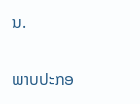ນ.

ພາບປະກອ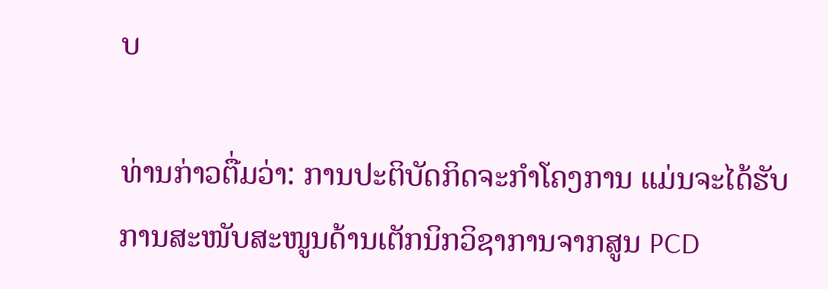ບ

ທ່ານກ່າວຕື່ມວ່າ: ການປະຕິບັດກິດຈະກຳໂຄງການ ແມ່ນຈະໄດ້ຮັບການສະໜັບສະໜູນດ້ານເຕັກນິກວິຊາການຈາກສູນ PCD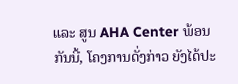ແລະ ສູນ AHA Center ພ້ອນກັນນີ້, ໂຄງການດັ່ງກ່າວ ຍັງໄດ້ປະ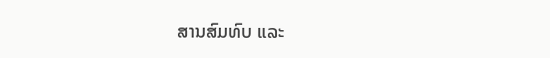ສານສົມທົບ ແລະ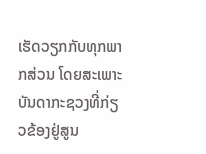ເຮັດວຽກກັບທຸກພາກສ່ວນ ໂດຍສະເພາະບັນດາກະຊວງທີ່ກ່ຽວຂ້ອງຢູ່ສູນ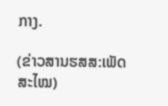ກາງ.

(ຂ່າວສານຮສສ:ເພັດສະໄໝ)